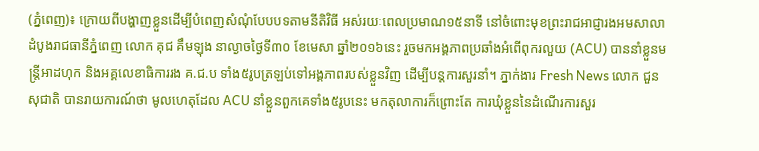(ភ្នំពេញ)៖ ក្រោយពីបង្ហាញខ្លួនដើម្បីបំពេញសំណុំបែបបទតាមនីតិវិធី អស់រយៈពេលប្រមាណ១៥នាទី នៅចំពោះមុខព្រះរាជអាជ្ញារងអមសាលាដំបូងរាជធានីភ្នំពេញ លោក គុជ គឹមឡុង នាល្ងាចថ្ងៃទី៣០ ខែមេសា ឆ្នាំ២០១៦នេះ រួចមកអង្គភាពប្រឆាំងអំពើពុករលួយ (ACU) បាននាំខ្លួនមន្ត្រីអាដហុក និងអគ្គលេខាធិការរង គ.ជ.ប ទាំង៥រូបត្រឡប់ទៅអង្គភាពរបស់ខ្លួនវិញ ដើម្បីបន្តការសួរនាំ។ ភ្នាក់ងារ Fresh News លោក ជួន សុជាតិ បានរាយការណ៍ថា មូលហេតុដែល ACU នាំខ្លួនពួកគេទាំង៥រូបនេះ មកតុលាការក៏ព្រោះតែ ការឃុំខ្លួននៃដំណើរការសួរ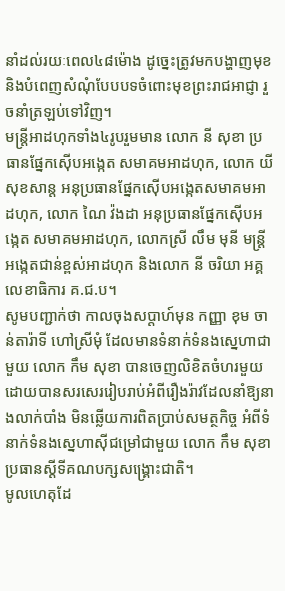នាំដល់រយៈពេល៤៨ម៉ោង ដូច្នេះត្រូវមកបង្ហាញមុខនិងបំពេញសំណុំបែបបទចំពោះមុខព្រះរាជអាជ្ញា រួចនាំត្រឡប់ទៅវិញ។
មន្រ្តីអាដហុកទាំង៤រូបរួមមាន លោក នី សុខា ប្រធានផ្នែកស៊ើបអង្កេត សមាគមអាដហុក, លោក យី សុខសាន្ត អនុប្រធានផ្នែកស៊ើបអង្កេតសមាគមអាដហុក, លោក ណៃ វ៉ងដា អនុប្រធានផ្នែកស៊ើបអង្កេត សមាគមអាដហុក, លោកស្រី លឹម មុនី មន្រ្តីអង្កេតជាន់ខ្ពស់អាដហុក និងលោក នី ចរិយា អគ្គលេខាធិការ គ.ជ.ប។
សូមបញ្ជាក់ថា កាលចុងសប្តាហ៍មុន កញ្ញា ខុម ចាន់តារ៉ាទី ហៅស្រីមុំ ដែលមានទំនាក់ទំនងស្នេហាជាមួយ លោក កឹម សុខា បានចេញលិខិតចំហរមួយ ដោយបានសរសេររៀបរាប់អំពីរឿងរ៉ាវដែលនាំឱ្យនាងលាក់បាំង មិនឆ្លើយការពិតប្រាប់សមត្ថកិច្ច អំពីទំនាក់ទំនងស្នេហាស៊ីជម្រៅជាមួយ លោក កឹម សុខា ប្រធានស្តីទីគណបក្សសង្រ្គោះជាតិ។
មូលហេតុដែ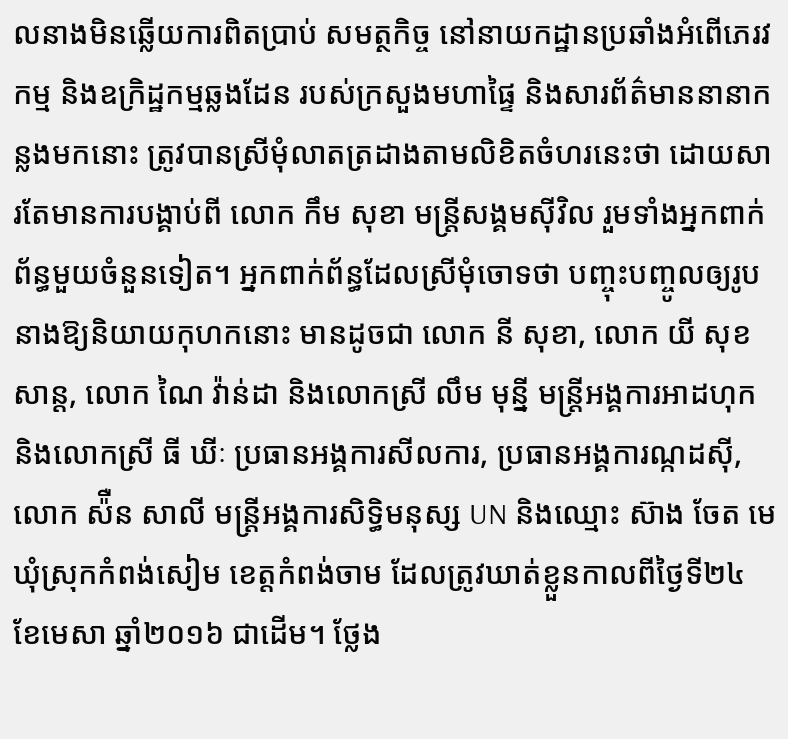លនាងមិនឆ្លើយការពិតប្រាប់ សមត្ថកិច្ច នៅនាយកដ្ឋានប្រឆាំងអំពើភេរវកម្ម និងឧក្រិដ្ឋកម្មឆ្លងដែន របស់ក្រសួងមហាផ្ទៃ និងសារព័ត៌មាននានាកន្លងមកនោះ ត្រូវបានស្រីមុំលាតត្រដាងតាមលិខិតចំហរនេះថា ដោយសារតែមានការបង្គាប់ពី លោក កឹម សុខា មន្រ្តីសង្គមស៊ីវិល រួមទាំងអ្នកពាក់ព័ន្ធមួយចំនួនទៀត។ អ្នកពាក់ព័ន្ធដែលស្រីមុំចោទថា បញ្ចុះបញ្ចូលឲ្យរូបនាងឱ្យនិយាយកុហកនោះ មានដូចជា លោក នី សុខា, លោក យី សុខសាន្ត, លោក ណៃ វ៉ាន់ដា និងលោកស្រី លឹម មុន្នី មន្រ្តីអង្គការអាដហុក និងលោកស្រី ធី ឃីៈ ប្រធានអង្គការសីលការ, ប្រធានអង្គការណ្កដស៊ី, លោក ស៉ឺន សាលី មន្រ្តីអង្គការសិទ្ធិមនុស្ស UN និងឈ្មោះ ស៊ាង ចែត មេឃុំស្រុកកំពង់សៀម ខេត្តកំពង់ចាម ដែលត្រូវឃាត់ខ្លួនកាលពីថ្ងៃទី២៤ ខែមេសា ឆ្នាំ២០១៦ ជាដើម។ ថ្លែង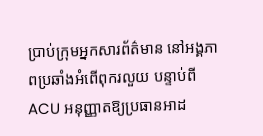ប្រាប់ក្រុមអ្នកសារព័ត៌មាន នៅអង្គភាពប្រឆាំងអំពើពុករលួយ បន្ទាប់ពី ACU អនុញ្ញាតឱ្យប្រធានអាដ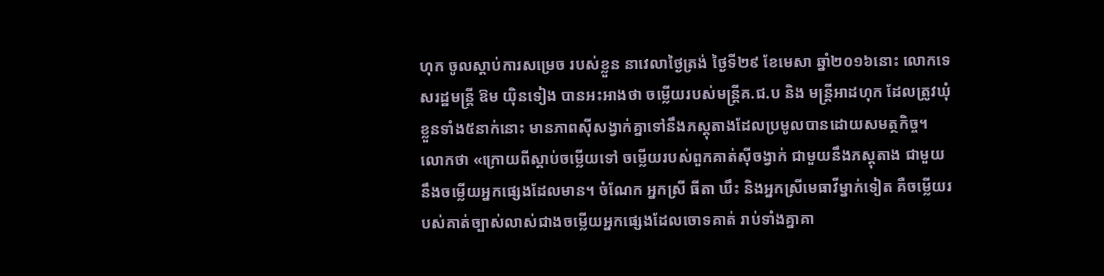ហុក ចូលស្តាប់ការសម្រេច របស់ខ្លួន នាវេលាថ្ងៃត្រង់ ថ្ងៃទី២៩ ខែមេសា ឆ្នាំ២០១៦នោះ លោកទេសរដ្ឋមន្រ្តី ឱម យ៉ិនទៀង បានអះអាងថា ចម្លើយរបស់មន្រ្តីគ.ជ.ប និង មន្រ្តីអាដហុក ដែលត្រូវឃុំខ្លួនទាំង៥នាក់នោះ មានភាពស៊ីសង្វាក់គ្នាទៅនឹងភស្តុតាងដែលប្រមូលបានដោយសមត្ថកិច្ច។
លោកថា «ក្រោយពីស្តាប់ចម្លើយទៅ ចម្លើយរបស់ពួកគាត់ស៊ីចង្វាក់ ជាមួយនឹងភស្តុតាង ជាមួយនឹងចម្លើយអ្នកផ្សេងដែលមាន។ ចំណែក អ្នកស្រី ធីតា ឃឹះ និងអ្នកស្រីមេធាវីម្នាក់ទៀត គឺចម្លើយរបស់គាត់ច្បាស់លាស់ជាងចម្លើយអ្នកផ្សេងដែលចោទគាត់ រាប់ទាំងគ្នាគា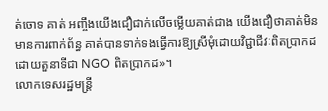ត់ចោទ គាត់ អញ្ចឹងយើងជឿជាក់លើចម្លើយគាត់ជាង យើងជឿថាគាត់មិនមានការពាក់ព័ន្ធ គាត់បានទាក់ទងធ្វើការឱ្យស្រីមុំដោយវិជ្ជាជីវៈពិតប្រាកដ ដោយតួនាទីជា NGO ពិតប្រាកដ»។
លោកទេសរដ្ឋមន្រ្តី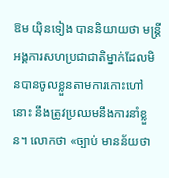ឱម យ៉ិនទៀង បាននិយាយថា មន្រ្តីអង្គការសហប្រជាជាតិម្នាក់ដែលមិនបានចូលខ្លួនតាមការកោះហៅនោះ នឹងត្រូវប្រឈមនឹងការនាំខ្លួន។ លោកថា «ច្បាប់ មានន័យថា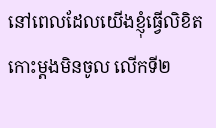នៅពេលដែលយើងខ្ញុំធ្វើលិខិតកោះម្តងមិនចូល លើកទី២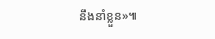នឹងនាំខ្លួន»៕